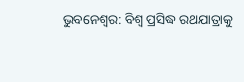ଭୁବନେଶ୍ବର: ବିଶ୍ବ ପ୍ରସିଦ୍ଧ ରଥଯାତ୍ରାକୁ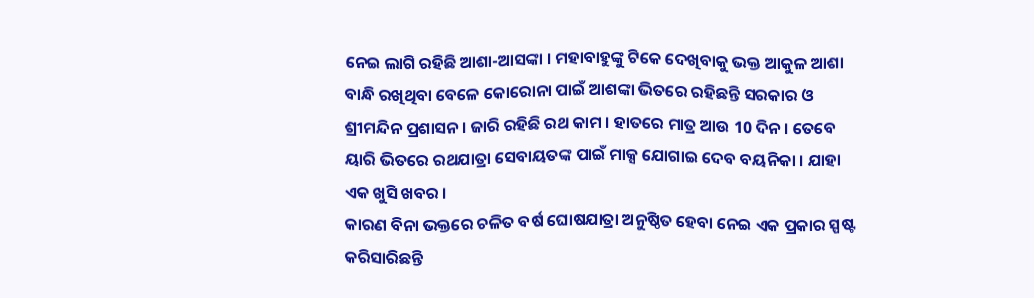ନେଇ ଲାଗି ରହିଛି ଆଶା-ଆସଙ୍କା । ମହାବାହୁଙ୍କୁ ଟିକେ ଦେଖିବାକୁ ଭକ୍ତ ଆକୁଳ ଆଶା ବାନ୍ଧି ରଖିଥିବା ବେଳେ କୋରୋନା ପାଇଁ ଆଶଙ୍କା ଭିତରେ ରହିଛନ୍ତି ସରକାର ଓ ଶ୍ରୀମନ୍ଦିନ ପ୍ରଶାସନ । ଜାରି ରହିଛି ରଥ କାମ । ହାତରେ ମାତ୍ର ଆଉ 10 ଦିନ । ତେବେ ୟାରି ଭିତରେ ରଥଯାତ୍ରା ସେବାୟତଙ୍କ ପାଇଁ ମାକ୍ସ ଯୋଗାଇ ଦେବ ବୟନିକା । ଯାହା ଏକ ଖୁସି ଖବର ।
କାରଣ ବିନା ଭକ୍ତରେ ଚଳିତ ବର୍ଷ ଘୋଷଯାତ୍ରା ଅନୁଷ୍ଠିତ ହେବା ନେଇ ଏକ ପ୍ରକାର ସ୍ପଷ୍ଟ କରିସାରିଛନ୍ତି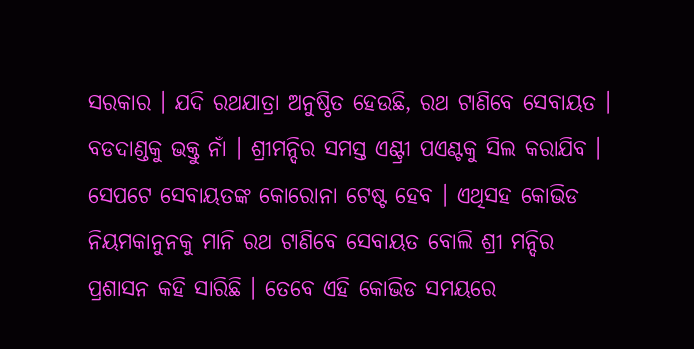ସରକାର । ଯଦି ରଥଯାତ୍ରା ଅନୁଷ୍ଠିତ ହେଉଛି, ରଥ ଟାଣିବେ ସେବାୟତ । ବଡଦାଣ୍ଡକୁ ଭକ୍ତୁ ନାଁ । ଶ୍ରୀମନ୍ଦିର ସମସ୍ତ ଏଣ୍ଟ୍ରୀ ପଏଣ୍ଟକୁ ସିଲ କରାଯିବ । ସେପଟେ ସେବାୟତଙ୍କ କୋରୋନା ଟେଷ୍ଟ ହେବ । ଏଥିସହ କୋଭିଡ ନିୟମକାନୁନକୁ ମାନି ରଥ ଟାଣିବେ ସେବାୟତ ବୋଲି ଶ୍ରୀ ମନ୍ଦିର ପ୍ରଶାସନ କହି ସାରିଛି । ତେବେ ଏହି କୋଭିଡ ସମୟରେ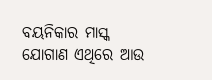ବୟନିକାର ମାସ୍କ ଯୋଗାଣ ଏଥିରେ ଆଉ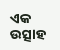ଏକ ଉତ୍ସାହ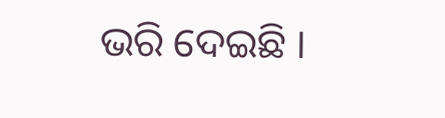ଭରି ଦେଇଛି ।